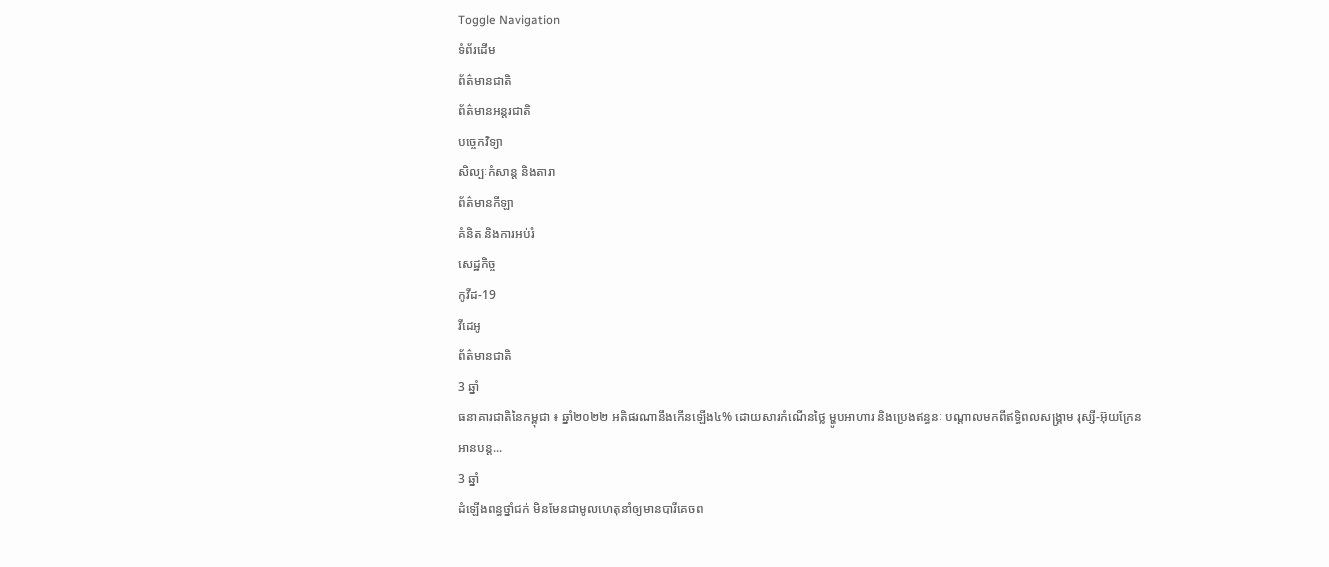Toggle Navigation
ទំព័រដើម
ព័ត៌មានជាតិ
ព័ត៌មានអន្តរជាតិ
បច្ចេកវិទ្យា
សិល្បៈកំសាន្ត និងតារា
ព័ត៌មានកីឡា
គំនិត និងការអប់រំ
សេដ្ឋកិច្ច
កូវីដ-19
វីដេអូ
ព័ត៌មានជាតិ
3 ឆ្នាំ
ធនាគារជាតិនៃកម្ពុជា ៖ ឆ្នាំ២០២២ អតិផរណានឹងកើនឡើង៤% ដោយសារកំណើនថ្លៃ ម្ហូបអាហារ និងប្រេងឥន្ធនៈ បណ្ដាលមកពីឥទ្ធិពលសង្រ្គាម រុស្សី-អ៊ុយក្រែន
អានបន្ត...
3 ឆ្នាំ
ដំឡើងពន្ធថ្នាំជក់ មិនមែនជាមូលហេតុនាំឲ្យមានបារីគេចព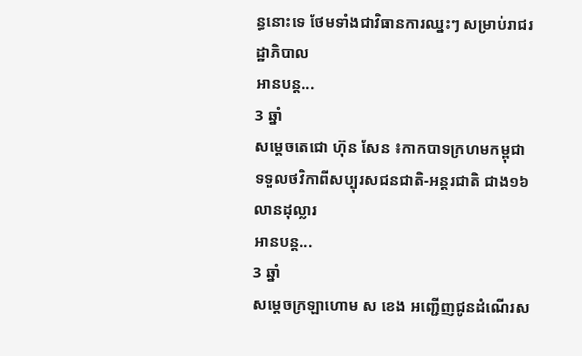ន្ធនោះទេ ថែមទាំងជាវិធានការឈ្នះៗ សម្រាប់រាជរដ្ឋាភិបាល
អានបន្ត...
3 ឆ្នាំ
សម្តេចតេជោ ហ៊ុន សែន ៖កាកបាទក្រហមកម្ពុជា ទទួលថវិកាពីសប្បុរសជនជាតិ-អន្តរជាតិ ជាង១៦លានដុល្លារ
អានបន្ត...
3 ឆ្នាំ
សម្ដេចក្រឡាហោម ស ខេង អញ្ជេីញជូនដំណេីរស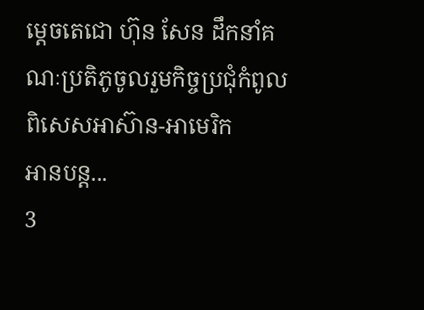ម្តេចតេជោ ហ៊ុន សែន ដឹកនាំគណៈប្រតិភូចូលរួមកិច្ចប្រជុំកំពូលពិសេសអាស៊ាន-អាមេរិក
អានបន្ត...
3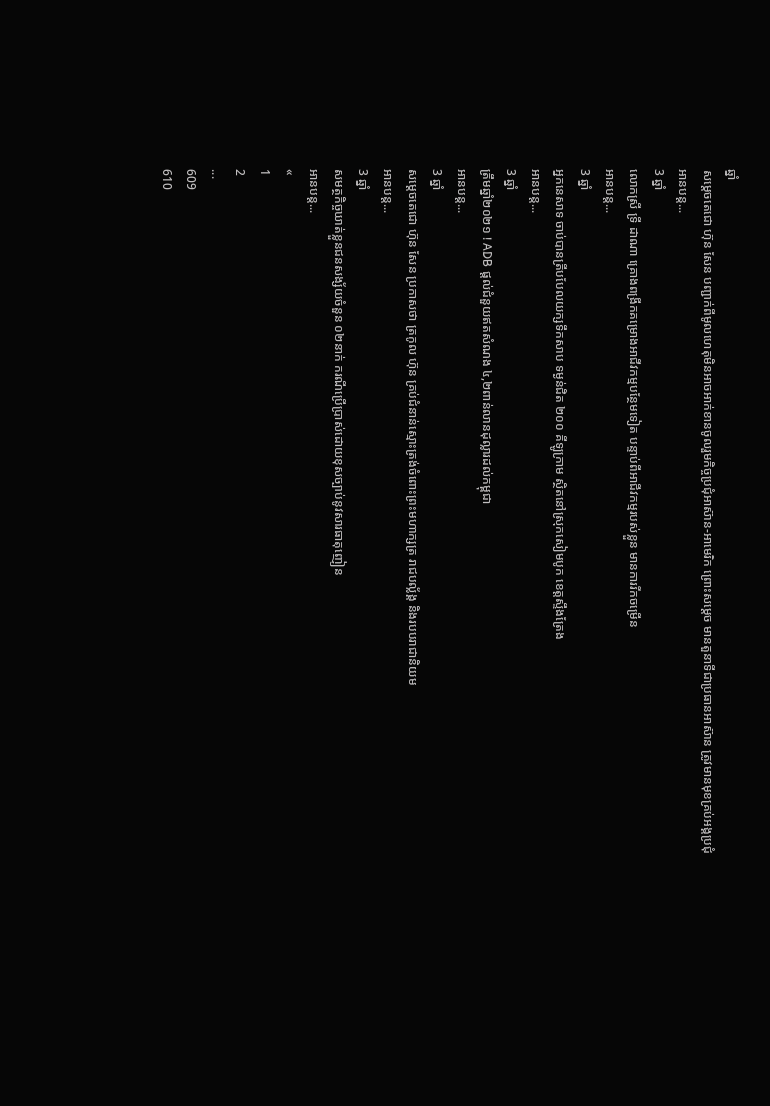ឆ្នាំ
សម្ដេចតេជោ ហ៊ុន សែន បញ្ជាក់ពីមូលហេតុមិនអាចអាក់ខានចូលរួមកិច្ចប្រជុំអាស៊ាន-អាមេរិក ព្រោះសម្ដេច មានតួនាទីជាប្រធានអាស៊ាន ត្រូវមានមុខគ្រប់អង្គប្រជុំ
អានបន្ត...
3 ឆ្នាំ
លោកស្រី ទ្រី ដាណា គ្រោងពង្រីកគម្រោងអាជីវកម្មបន្ថែមទៀត បន្ទាប់ពីអាជីវកម្មរបស់ខ្លួន មានការរីកចម្រើន
អានបន្ត...
3 ឆ្នាំ
អ្នកនេសាទ ចាប់បានត្រីបបែលយក្សទឹកសាប ទម្ងន់ជិត ២០០ គីឡូក្រាម ស្ថិតនៅស្រុកសៀមបូក ខេត្តស្ទឹងត្រែង
អានបន្ត...
3 ឆ្នាំ
ត្រឹមឆ្នាំ២០២១ ! ADB ផ្តល់ជំនួយឥតសំណង ៤,២ពាន់លានដុល្លារដល់កម្ពុជា
អានបន្ត...
3 ឆ្នាំ
សម្ដេចតេជោ ហ៊ុន សែន ប្រកាសថា ត្រកូល ហ៊ុន គ្រប់ជំនាន់ស្មោះត្រង់ចំពោះព្រះមហាក្សត្រ រាជបល្ល័ង្គ និងរបបរាជានិយម
អានបន្ត...
3 ឆ្នាំ
សមត្ថកិច្ចឃាត់ខ្លួនជនសង្ស័យចំនួន ០២នាក់ ករណីប្រើប្រាស់ដោយខុសច្បាប់នូវសារធាតុញៀន
អានបន្ត...
«
1
2
...
609
610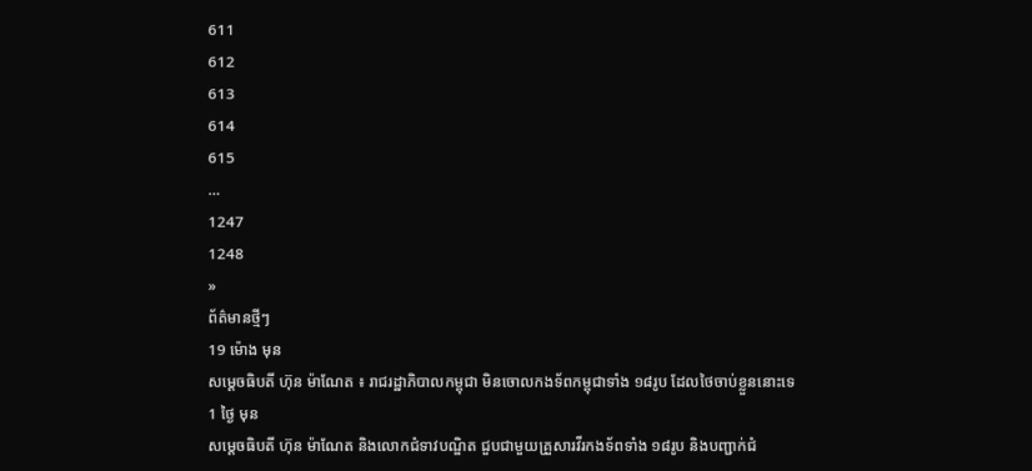611
612
613
614
615
...
1247
1248
»
ព័ត៌មានថ្មីៗ
19 ម៉ោង មុន
សម្ដេចធិបតី ហ៊ុន ម៉ាណែត ៖ រាជរដ្ឋាភិបាលកម្ពុជា មិនចោលកងទ័ពកម្ពុជាទាំង ១៨រូប ដែលថៃចាប់ខ្លួននោះទេ
1 ថ្ងៃ មុន
សម្ដេចធិបតី ហ៊ុន ម៉ាណែត និងលោកជំទាវបណ្ឌិត ជួបជាមួយគ្រួសារវីរកងទ័ពទាំង ១៨រូប និងបញ្ជាក់ជំ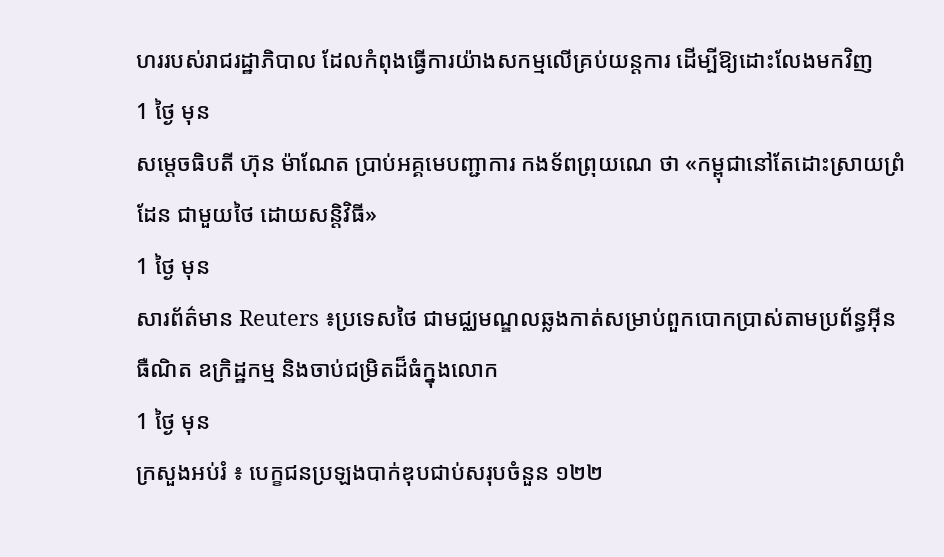ហររបស់រាជរដ្ឋាភិបាល ដែលកំពុងធ្វើការយ៉ាងសកម្មលើគ្រប់យន្តការ ដើម្បីឱ្យដោះលែងមកវិញ
1 ថ្ងៃ មុន
សម្តេចធិបតី ហ៊ុន ម៉ាណែត ប្រាប់អគ្គមេបញ្ជាការ កងទ័ពព្រុយណេ ថា «កម្ពុជានៅតែដោះស្រាយព្រំដែន ជាមួយថៃ ដោយសន្តិវិធី»
1 ថ្ងៃ មុន
សារព័ត៌មាន Reuters ៖ប្រទេសថៃ ជាមជ្ឈមណ្ឌលឆ្លងកាត់សម្រាប់ពួកបោកប្រាស់តាមប្រព័ន្ធអ៊ីនធឺណិត ឧក្រិដ្ឋកម្ម និងចាប់ជម្រិតដ៏ធំក្នុងលោក
1 ថ្ងៃ មុន
ក្រសួងអប់រំ ៖ បេក្ខជនប្រឡងបាក់ឌុបជាប់សរុបចំនួន ១២២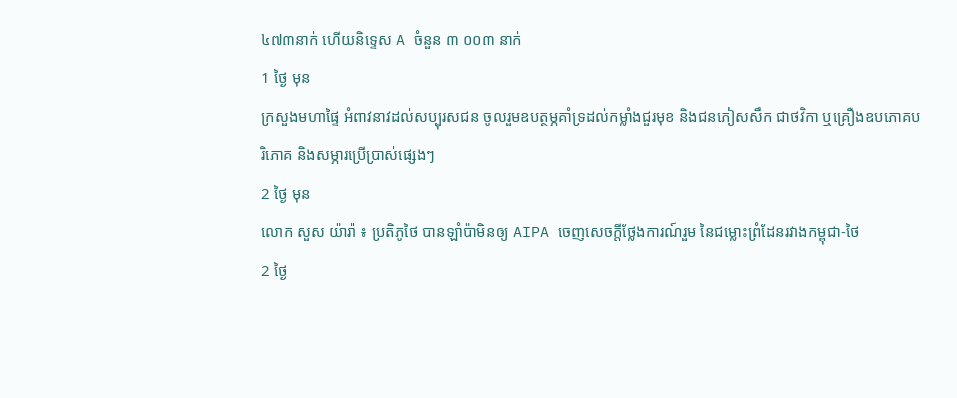៤៧៣នាក់ ហើយនិទ្ទេស A ចំនួន ៣ ០០៣ នាក់
1 ថ្ងៃ មុន
ក្រសួងមហាផ្ទៃ អំពាវនាវដល់សប្បុរសជន ចូលរួមឧបត្ថម្ភគាំទ្រដល់កម្លាំងជួរមុខ និងជនភៀសសឹក ជាថវិកា ឬគ្រឿងឧបភោគបរិភោគ និងសម្ភារប្រើប្រាស់ផ្សេងៗ
2 ថ្ងៃ មុន
លោក សួស យ៉ារ៉ា ៖ ប្រតិភូថៃ បានឡាំប៉ាមិនឲ្យ AIPA ចេញសេចក្តីថ្លែងការណ៍រួម នៃជម្លោះព្រំដែនរវាងកម្ពុជា-ថៃ
2 ថ្ងៃ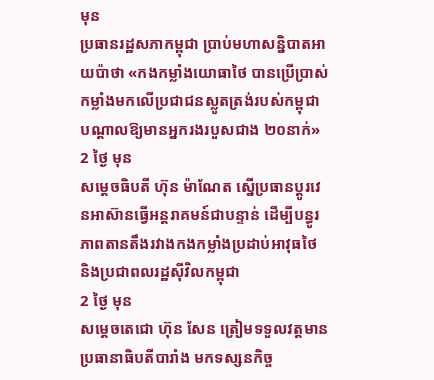មុន
ប្រធានរដ្ឋសភាកម្ពុជា ប្រាប់មហាសន្និបាតអាយប៉ាថា «កងកម្លាំងយោធាថៃ បានប្រើប្រាស់កម្លាំងមកលើប្រជាជនស្លូតត្រង់របស់កម្ពុជា បណ្តាលឱ្យមានអ្នករងរបួសជាង ២០នាក់»
2 ថ្ងៃ មុន
សម្ដេចធិបតី ហ៊ុន ម៉ាណែត ស្នើប្រធានប្តូរវេនអាស៊ានធ្វើអន្តរាគមន៍ជាបន្ទាន់ ដើម្បីបន្ធូរភាពតានតឹងរវាងកងកម្លាំងប្រដាប់អាវុធថៃ និងប្រជាពលរដ្ឋស៊ីវិលកម្ពុជា
2 ថ្ងៃ មុន
សម្តេចតេជោ ហ៊ុន សែន ត្រៀមទទួលវត្តមាន ប្រធានាធិបតីបារាំង មកទស្សនកិច្ច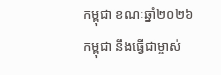កម្ពុជា ខណៈឆ្នាំ២០២៦ កម្ពុជា នឹងធ្វើជាម្ចាស់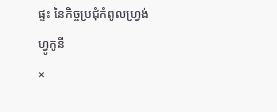ផ្ទះ នៃកិច្ចប្រជុំកំពូលហ្រ្វង់ហ្វូកូនី
×